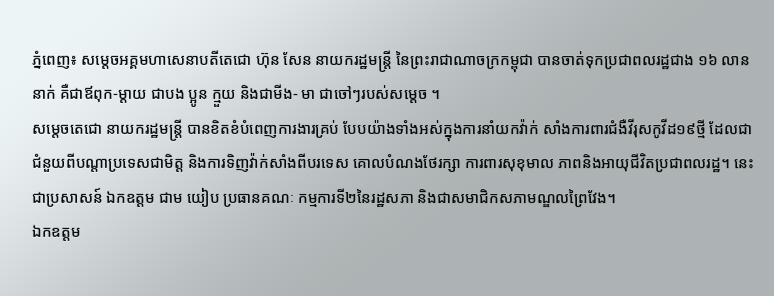ភ្នំពេញ៖ សម្តេចអគ្គមហាសេនាបតីតេជោ ហ៊ុន សែន នាយករដ្ឋមន្ត្រី នៃព្រះរាជាណាចក្រកម្ពុជា បានចាត់ទុកប្រជាពលរដ្ឋជាង ១៦ លាននាក់ គឺជាឪពុក-ម្តាយ ជាបង ប្អូន ក្មួយ និងជាមីង- មា ជាចៅៗរបស់សម្តេច ។
សម្តេចតេជោ នាយករដ្ឋមន្ត្រី បានខិតខំបំពេញការងារគ្រប់ បែបយ៉ាងទាំងអស់ក្នុងការនាំយកវ៉ាក់ សាំងការពារជំងឺវីរុសកូវីដ១៩ថ្មី ដែលជាជំនួយពីបណ្តាប្រទេសជាមិត្ត និងការទិញវ៉ាក់សាំងពីបរទេស គោលបំណងថែរក្សា ការពារសុខុមាល ភាពនិងអាយុជីវិតប្រជាពលរដ្ឋ។ នេះជាប្រសាសន៍ ឯកឧត្តម ជាម យៀប ប្រធានគណៈ កម្មការទី២នៃរដ្ឋសភា និងជាសមាជិកសភាមណ្ឌលព្រៃវែង។
ឯកឧត្តម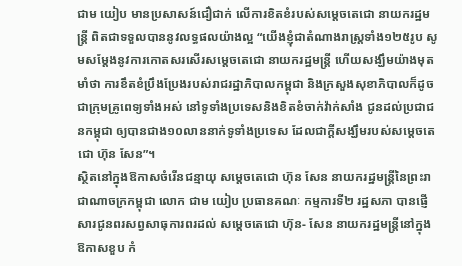ជាម យៀប មានប្រសាសន៍ជឿជាក់ លើការខិតខំរបស់សម្តេចតេជោ នាយករដ្ឋមន្ត្រី ពិតជាទទួលបាននូវលទ្ធផលយ៉ាងល្អ “យើងខ្ញុំជាតំណាងរាស្ត្រទាំង១២៥រូប សូមសម្តែងនូវការកោតសរសើរសម្តេចតេជោ នាយករដ្ឋមន្ត្រី ហើយសង្ឃឹមយ៉ាងមុតមាំថា ការខឹតខំប្រឹងប្រែងរបស់រាជរដ្ឋាភិបាលកម្ពុជា និងក្រសួងសុខាភិបាលក៏ដូចជាក្រុមគ្រូពេទ្យទាំងអស់ នៅទូទាំងប្រទេសនិងខិតខំចាក់វ៉ាក់សាំង ជូនដល់ប្រជាជនកម្ពុជា ឲ្យបានជាង១០លាននាក់ទូទាំងប្រទេស ដែលជាក្តីសង្ឃឹមរបស់សម្តេចតេជោ ហ៊ុន សែន”។
ស្ថិតនៅក្នុងឱកាសចំរើនជន្មាយុ សម្តេចតេជោ ហ៊ុន សែន នាយករដ្ឋមន្ត្រីនៃព្រះរា ជាណាចក្រកម្ពុជា លោក ជាម យៀប ប្រធានគណៈ កម្មការទី២ រដ្ឋសភា បានផ្ញើសារជូនពរសព្វសាធុការពរដល់ សម្តេចតេជោ ហ៊ុន- សែន នាយករដ្ឋមន្ត្រីនៅក្នុងឱកាសខួប កំ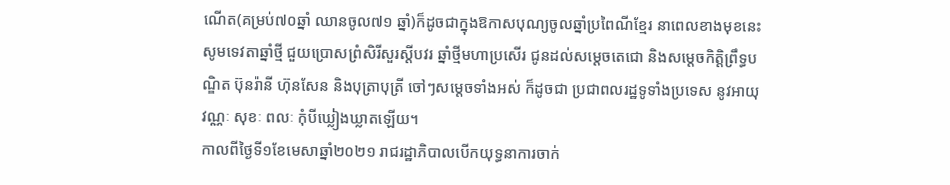ណើត(គម្រប់៧០ឆ្នាំ ឈានចូល៧១ ឆ្នាំ)ក៏ដូចជាក្នុងឱកាសបុណ្យចូលឆ្នាំប្រពៃណីខ្មែរ នាពេលខាងមុខនេះ សូមទេវតាឆ្នាំថ្មី ជួយប្រោសព្រំសិរីសួរស្តីបវរ ឆ្នាំថ្មីមហាប្រសើរ ជូនដល់សម្តេចតេជោ និងសម្តេចកិត្តិព្រឹទ្ធបណ្ឌិត ប៊ុនរ៉ានី ហ៊ុនសែន និងបុត្រាបុត្រី ចៅៗសម្តេចទាំងអស់ ក៏ដូចជា ប្រជាពលរដ្ឋទូទាំងប្រទេស នូវអាយុ វណ្ណៈ សុខៈ ពលៈ កុំបីឃ្លៀងឃ្លាតឡើយ។
កាលពីថ្ងៃទី១ខែមេសាឆ្នាំ២០២១ រាជរដ្ឋាភិបាលបើកយុទ្ធនាការចាក់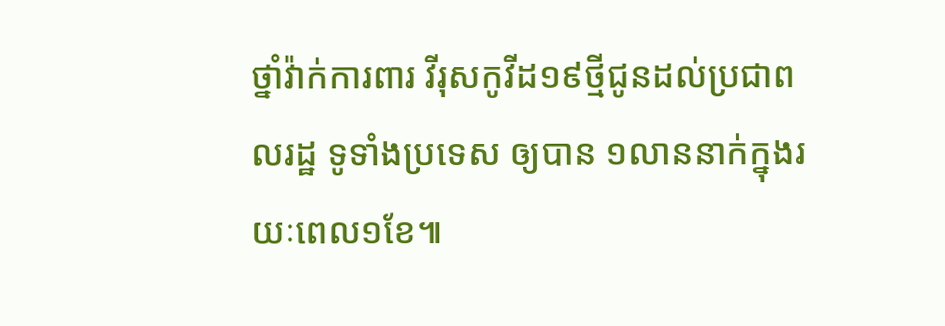ថ្នាំវ៉ាក់ការពារ វីរុសកូវីដ១៩ថ្មីជូនដល់ប្រជាពលរដ្ឋ ទូទាំងប្រទេស ឲ្យបាន ១លាននាក់ក្នុងរយៈពេល១ខែ៕